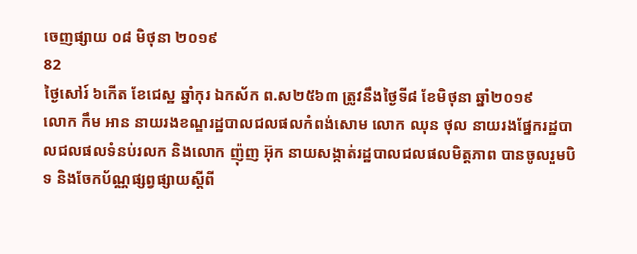ចេញផ្សាយ ០៨ មិថុនា ២០១៩
82
ថ្ងៃសៅរ៍ ៦កើត ខែជេស្ឋ ឆ្នាំកុរ ឯកស័ក ព.ស២៥៦៣ ត្រូវនឹងថ្ងៃទី៨ ខែមិថុនា ឆ្នាំ២០១៩
លោក កឹម អាន នាយរងខណ្ឌរដ្ឋបាលជលផលកំពង់សោម លោក ឈុន ថុល នាយរងផ្នែករដ្ឋបាលជលផលទំនប់រលក និងលោក ញ៉ុញ អ៊ុក នាយសង្កាត់រដ្ឋបាលជលផលមិត្តភាព បានចូលរួមបិទ និងចែកប័ណ្ណផ្សព្វផ្សាយស្តីពី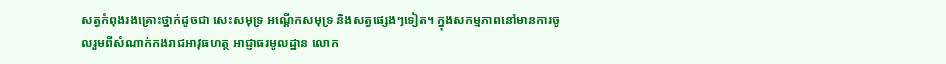សត្វកំពុងរងគ្រោះថ្នាក់ដូចជា សេះសមុទ្រ អណ្តើកសមុទ្រ និងសត្វផ្សេងៗទៀត។ ក្នុងសកម្មភាពនៅមានការចូលរួមពីសំណាក់កងរាជអាវុធហត្ថ អាជ្ញាធរមូលដ្ឋាន លោក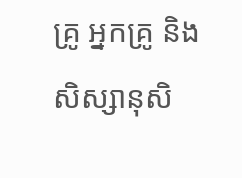គ្រូ អ្នកគ្រូ និងសិស្សានុសិ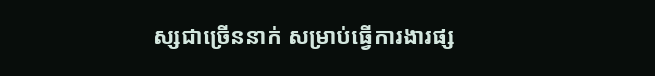ស្សជាច្រើននាក់ សម្រាប់ធ្វើការងារផ្ស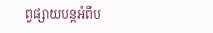ព្វផ្សាយបន្តអំពីប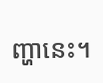ញ្ហានេះ។